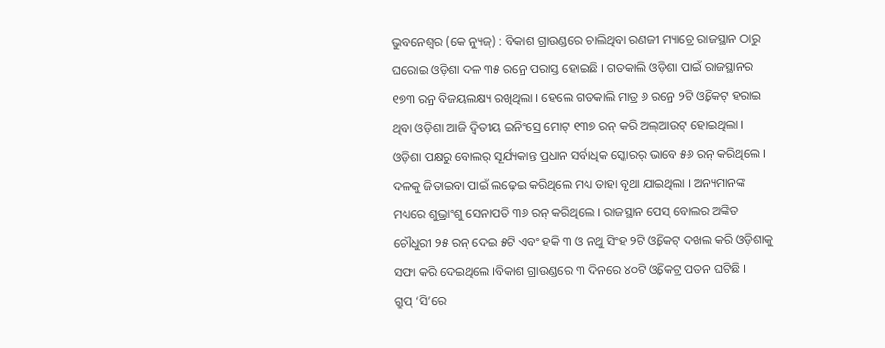ଭୁବନେଶ୍ୱର (କେ ନ୍ୟୁଜ୍) : ବିକାଶ ଗ୍ରାଉଣ୍ଡରେ ଚାଲିଥିବା ରଣଜୀ ମ୍ୟାଚ୍ରେ ରାଜସ୍ଥାନ ଠାରୁ ଘରୋଇ ଓଡ଼ିଶା ଦଳ ୩୫ ରନ୍ରେ ପରାସ୍ତ ହୋଇଛି । ଗତକାଲି ଓଡ଼ିଶା ପାଇଁ ରାଜସ୍ଥାନର ୧୭୩ ରନ୍ର ବିଜୟଲକ୍ଷ୍ୟ ରଖିଥିଲା । ହେଲେ ଗତକାଲି ମାତ୍ର ୬ ରନ୍ରେ ୨ଟି ଓ୍ଵିକେଟ୍ ହରାଇ ଥିବା ଓଡ଼ିଶା ଆଜି ଦ୍ୱିତୀୟ ଇନିଂସ୍ରେ ମୋଟ୍ ୧୩୭ ରନ୍ କରି ଅଲ୍ଆଉଟ୍ ହୋଇଥିଲା ।
ଓଡ଼ିଶା ପକ୍ଷରୁ ବୋଲର୍ ସୂର୍ଯ୍ୟକାନ୍ତ ପ୍ରଧାନ ସର୍ବାଧିକ ସ୍କୋରର୍ ଭାବେ ୫୬ ରନ୍ କରିଥିଲେ । ଦଳକୁ ଜିତାଇବା ପାଇଁ ଲଢ଼େଇ କରିଥିଲେ ମଧ୍ୟ ତାହା ବୃଥା ଯାଇଥିଲା । ଅନ୍ୟମାନଙ୍କ ମଧ୍ୟରେ ଶୁଭ୍ରାଂଶୁ ସେନାପତି ୩୬ ରନ୍ କରିଥିଲେ । ରାଜସ୍ଥାନ ପେସ୍ ବୋଲର ଅଙ୍କିତ ଚୌଧୁରୀ ୨୫ ରନ୍ ଦେଇ ୫ଟି ଏବଂ ହକି ୩ ଓ ନଥୁ ସିଂହ ୨ଟି ଓ୍ଵିକେଟ୍ ଦଖଲ କରି ଓଡ଼ିଶାକୁ ସଫା କରି ଦେଇଥିଲେ ।ବିକାଶ ଗ୍ରାଉଣ୍ଡରେ ୩ ଦିନରେ ୪୦ଟି ଓ୍ଵିକେଟ୍ର ପତନ ଘଟିଛି ।
ଗ୍ରୁପ୍ ‘ସି’ରେ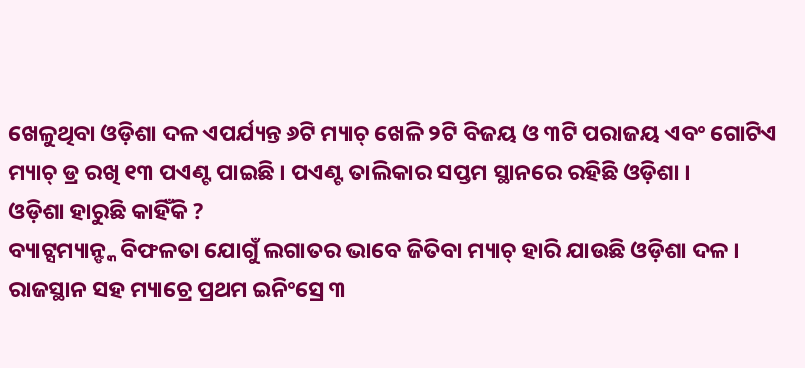ଖେଳୁଥିବା ଓଡ଼ିଶା ଦଳ ଏପର୍ଯ୍ୟନ୍ତ ୬ଟି ମ୍ୟାଚ୍ ଖେଳି ୨ଟି ବିଜୟ ଓ ୩ଟି ପରାଜୟ ଏବଂ ଗୋଟିଏ ମ୍ୟାଚ୍ ଡ୍ର ରଖି ୧୩ ପଏଣ୍ଟ ପାଇଛି । ପଏଣ୍ଟ ତାଲିକାର ସପ୍ତମ ସ୍ଥାନରେ ରହିଛି ଓଡ଼ିଶା ।
ଓଡ଼ିଶା ହାରୁଛି କାହିଁକି ?
ବ୍ୟାଟ୍ସମ୍ୟାନ୍ଙ୍କ ବିଫଳତା ଯୋଗୁଁ ଲଗାତର ଭାବେ ଜିତିବା ମ୍ୟାଚ୍ ହାରି ଯାଉଛି ଓଡ଼ିଶା ଦଳ । ରାଜସ୍ଥାନ ସହ ମ୍ୟାଚ୍ରେ ପ୍ରଥମ ଇନିଂସ୍ରେ ୩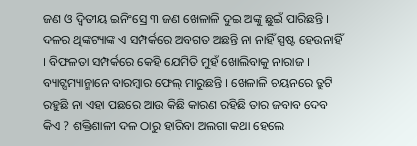ଜଣ ଓ ଦ୍ୱିତୀୟ ଇନିଂସ୍ରେ ୩ ଜଣ ଖେଳାଳି ଦୁଇ ଅଙ୍କୁ ଛୁଇଁ ପାରିଛନ୍ତି । ଦଳର ଥିଙ୍କଟ୍ୟାଙ୍କ ଏ ସମ୍ପର୍କରେ ଅବଗତ ଅଛନ୍ତି ନା ନାହିଁ ସ୍ପଷ୍ଟ ହେଉନାହିଁ । ବିଫଳତା ସମ୍ପର୍କରେ କେହି ଯେମିତି ମୁହଁ ଖୋଲିବାକୁ ନାରାଜ । ବ୍ୟାଟ୍ସମ୍ୟାନ୍ମାନେ ବାରମ୍ବାର ଫେଲ୍ ମାରୁଛନ୍ତି । ଖେଳାଳି ଚୟନରେ ତ୍ରୁଟି ରହୁଛି ନା ଏହା ପଛରେ ଆଉ କିଛି କାରଣ ରହିଛି ତାର ଜବାବ ଦେବ କିଏ ? ଶକ୍ତିଶାଳୀ ଦଳ ଠାରୁ ହାରିବା ଅଲଗା କଥା ହେଲେ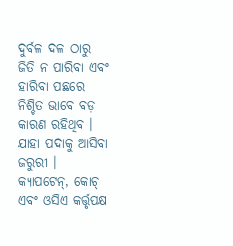ଦୁର୍ବଳ ଦଳ ଠାରୁ ଜିତି ନ ପାରିବା ଏବଂ ହାରିବା ପଛରେ ନିଶ୍ଚିତ ଭାବେ ବଡ଼ କାରଣ ରହିଥିବ । ଯାହା ପଦାକୁ ଆସିବା ଜରୁରୀ । କ୍ୟାପଟେନ୍, କୋଚ୍ ଏବଂ ଓସିଏ କର୍ତ୍ତୃପକ୍ଷ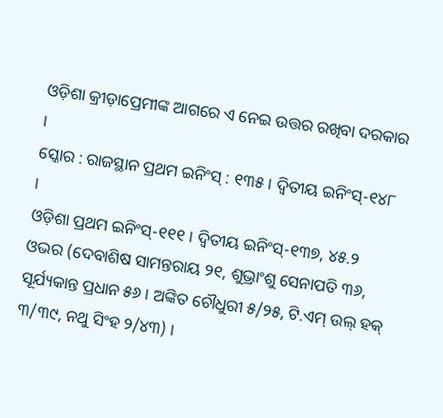ଓଡ଼ିଶା କ୍ରୀଡ଼ାପ୍ରେମୀଙ୍କ ଆଗରେ ଏ ନେଇ ଉତ୍ତର ରଖିବା ଦରକାର ।
ସ୍କୋର : ରାଜସ୍ଥାନ ପ୍ରଥମ ଇନିଂସ୍ : ୧୩୫ । ଦ୍ୱିତୀୟ ଇନିଂସ୍-୧୪୮ ।
ଓଡ଼ିଶା ପ୍ରଥମ ଇନିଂସ୍-୧୧୧ । ଦ୍ୱିତୀୟ ଇନିଂସ୍-୧୩୭, ୪୫.୨ ଓଭର (ଦେବାଶିଷ ସାମନ୍ତରାୟ ୨୧, ଶୁଭ୍ରାଂଶୁ ସେନାପତି ୩୬, ସୂର୍ଯ୍ୟକାନ୍ତ ପ୍ରଧାନ ୫୬ । ଅଙ୍କିତ ଚୌଧୁରୀ ୫/୨୫, ଟି.ଏମ୍ ଉଲ୍ ହକ୍ ୩/୩୯, ନଥୁ ସିଂହ ୨/୪୩) ।